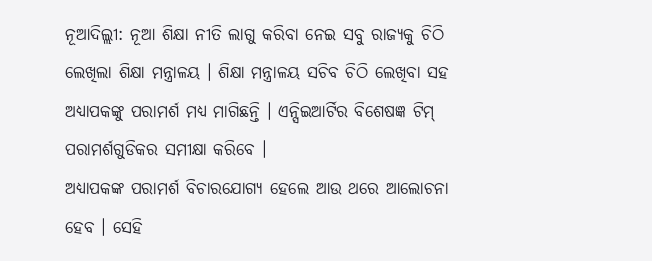ନୂଆଦିଲ୍ଲୀ: ନୂଆ ଶିକ୍ଷା ନୀତି ଲାଗୁ କରିବା ନେଇ ସବୁ ରାଜ୍ୟକୁ ଚିଠି ଲେଖିଲା ଶିକ୍ଷା ମନ୍ତ୍ରାଳୟ । ଶିକ୍ଷା ମନ୍ତ୍ରାଳୟ ସଚିବ ଚିଠି ଲେଖିବା ସହ ଅଧ୍ୟାପକଙ୍କୁ ପରାମର୍ଶ ମଧ୍ୟ ମାଗିଛନ୍ତି । ଏନ୍ସିଇଆର୍ଟିର ବିଶେଷଜ୍ଞ ଟିମ୍ ପରାମର୍ଶଗୁଡିକର ସମୀକ୍ଷା କରିବେ ।
ଅଧ୍ୟାପକଙ୍କ ପରାମର୍ଶ ବିଚାରଯୋଗ୍ୟ ହେଲେ ଆଉ ଥରେ ଆଲୋଚନା ହେବ । ସେହି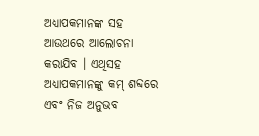ଅଧ୍ୟାପକମାନଙ୍କ ସହ ଆଉଥରେ ଆଲୋଚନା କରାଯିବ । ଏଥିସହ ଅଧ୍ୟାପକମାନଙ୍କୁ କମ୍ ଶବ୍ଦରେ ଏବଂ ନିଜ ଅନୁଭବ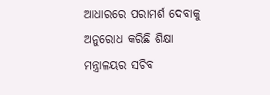ଆଧାରରେ ପରାମର୍ଶ ଦେବାକୁ ଅନୁରୋଧ କରିଛି ଶିକ୍ଷା ମନ୍ତ୍ରାଳୟର ସଚିବ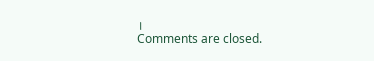।
Comments are closed.